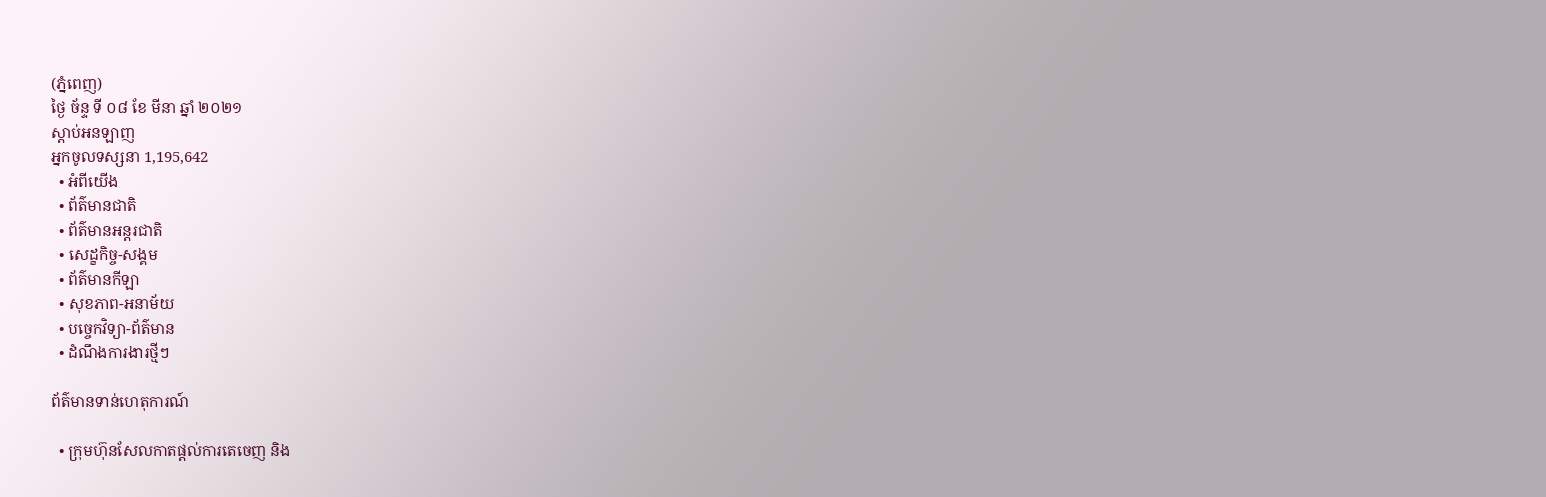(ភ្នំពេញ)
ថ្ងៃ ច័ន្ទ ទី ០៨ ខែ មីនា ឆ្នាំ ២០២១
ស្តាប់អនឡាញ
អ្នកចូលទស្សនា 1,195,642
  • អំពីយើង
  • ព័ត៌មានជាតិ
  • ព័ត៌មានអន្តរជាតិ
  • សេដ្ខកិច្ច-សង្គម
  • ព័ត៌មានកីឡា
  • សុខភាព-អនាម័យ
  • បច្ចេកវិទ្យា-ព័ត៌មាន
  • ដំណឹងការងារថ្មីៗ

ព័ត៌មានទាន់ហេតុការណ៍

  • ក្រុមហ៊ុនសែលកាតផ្តល់ការតេចេញ និង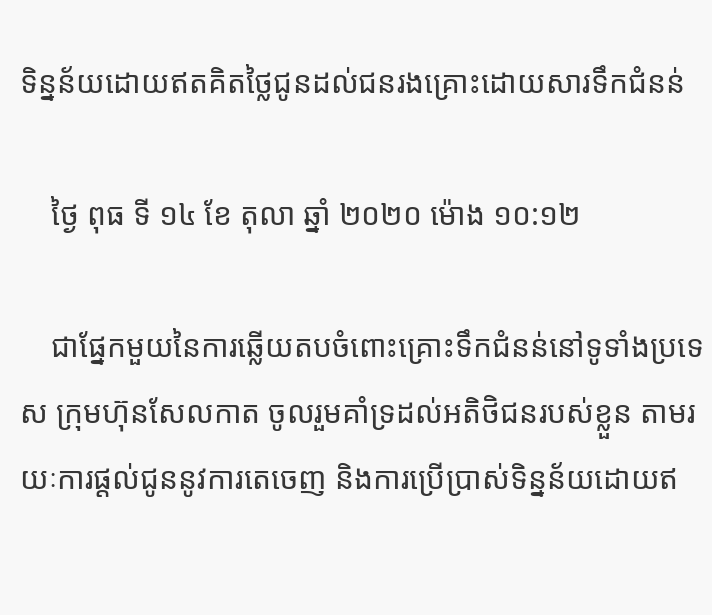ទិន្នន័យដោយឥតគិតថ្លៃជូនដល់ជនរងគ្រោះដោយសារទឹកជំនន់

    ថ្ងៃ ពុធ ទី ១៤ ខែ តុលា ឆ្នាំ ២០២០ ម៉ោង ១០:១២

    ជាផ្នែកមួយនៃការឆ្លើយតបចំពោះគ្រោះទឹកជំនន់នៅទូទាំងប្រទេស ក្រុមហ៊ុនសែលកាត ចូលរួមគាំទ្រដល់អតិថិជនរបស់ខ្លួន តាមរយៈការផ្តល់ជូននូវការតេចេញ និងការប្រើប្រាស់ទិន្នន័យដោយឥ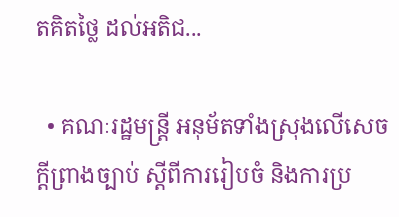តគិតថ្លៃ ដល់អតិជ...

  • គណៈរដ្ឋមន្ត្រី អនុម័តទាំងស្រុងលើសេចក្តីព្រាងច្បាប់ ស្តីពីការរៀបចំ និងការប្រ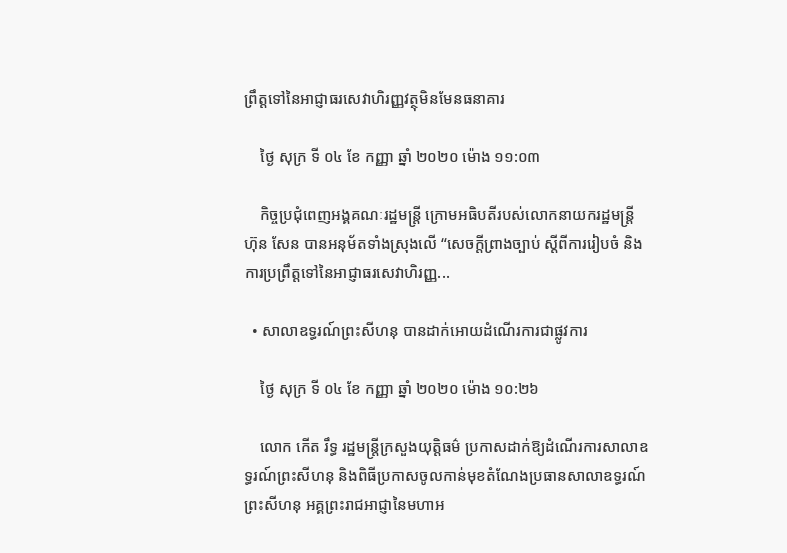ព្រឹត្តទៅនៃអាជ្ញាធរសេវាហិរញ្ញវត្ថុមិនមែនធនាគារ

    ថ្ងៃ សុក្រ ទី ០៤ ខែ កញ្ញា ឆ្នាំ ២០២០ ម៉ោង ១១:០៣

    កិច្ចប្រជុំពេញអង្គគណៈរដ្ឋមន្រ្តី ក្រោមអធិបតីរបស់លោកនាយករដ្ឋមន្ត្រី ហ៊ុន សែន បានអនុម័តទាំងស្រុងលើ “សេចក្តីព្រាងច្បាប់ ស្តីពីការរៀបចំ និងការប្រព្រឹត្តទៅនៃអាជ្ញាធរសេវាហិរញ្ញ...

  • សាលាឧទ្ធរណ៍ព្រះសីហនុ បានដាក់អោយដំណើរការជាផ្លូវការ

    ថ្ងៃ សុក្រ ទី ០៤ ខែ កញ្ញា ឆ្នាំ ២០២០ ម៉ោង ១០:២៦

    លោក កើត រឹទ្ធ រដ្ឋមន្ត្រីក្រសួងយុត្តិធម៌ ប្រកាសដាក់ឱ្យដំណើរការសាលាឧទ្ធរណ៍ព្រះសីហនុ និងពិធីប្រកាសចូលកាន់មុខតំណែងប្រធានសាលាឧទ្ធរណ៍ព្រះសីហនុ អគ្គព្រះរាជអាជ្ញានៃមហាអ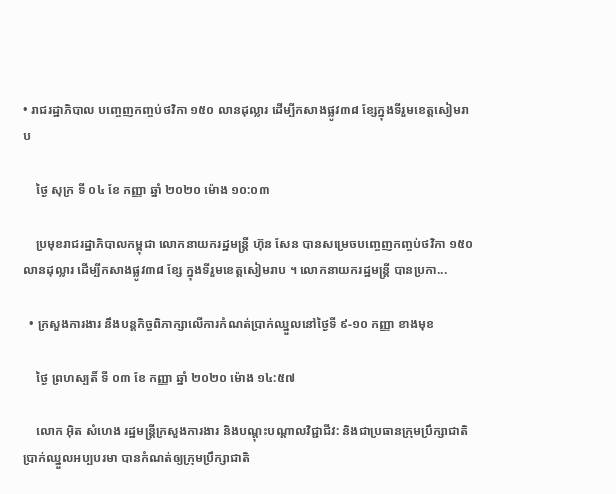• រាជរដ្ឋាភិបាល បញ្ចេញកញ្ចប់ថវិកា ១៥០ លានដុល្លារ ដើម្បីកសាងផ្លូវ៣៨ ខ្សែក្នុងទីរួមខេត្តសៀមរាប

    ថ្ងៃ សុក្រ ទី ០៤ ខែ កញ្ញា ឆ្នាំ ២០២០ ម៉ោង ១០:០៣

    ប្រមុខរាជរដ្ឋាភិបាលកម្ពុជា លោកនាយករដ្ឋមន្ត្រី ហ៊ុន សែន បានសម្រេចបញ្ចេញកញ្ចប់ថវិកា ១៥០ លានដុល្លារ ដើម្បីកសាងផ្លូវ៣៨ ខ្សែ ក្នុងទីរួមខេត្តសៀមរាប ។ លោកនាយករដ្ឋមន្ត្រី បានប្រកា...

  • ក្រសួងការងារ នឹងបន្តកិច្ចពិភាក្សាលើការកំណត់ប្រាក់ឈ្នួលនៅថ្ងៃទី ៩-១០ កញ្ញា ខាងមុខ

    ថ្ងៃ ព្រហស្បតិ៍ ទី ០៣ ខែ កញ្ញា ឆ្នាំ ២០២០ ម៉ោង ១៤:៥៧

    លោក អ៊ិត សំហេង រដ្ឋមន្ត្រីក្រសួងការងារ និងបណ្ដុះបណ្ដាលវិជ្ជាជីវ: និងជាប្រធានក្រុមប្រឹក្សាជាតិប្រាក់ឈ្នួលអប្បបរមា បានកំណត់ឲ្យក្រុមប្រឹក្សាជាតិ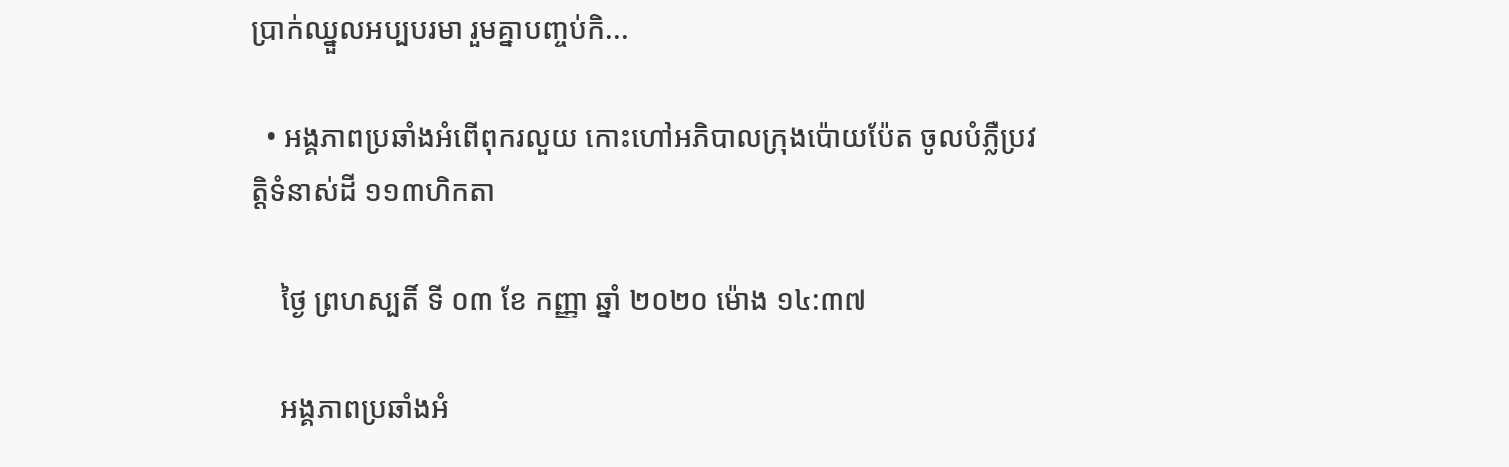ប្រាក់ឈ្នួលអប្បបរមា រួមគ្នាបញ្ចប់កិ...

  • អង្គភាពប្រឆាំងអំពើពុករលួយ កោះហៅអភិបាលក្រុងប៉ោយប៉ែត ចូលបំភ្លឺប្រវត្តិទំនាស់ដី ១១៣ហិកតា

    ថ្ងៃ ព្រហស្បតិ៍ ទី ០៣ ខែ កញ្ញា ឆ្នាំ ២០២០ ម៉ោង ១៤:៣៧

    អង្គភាពប្រឆាំងអំ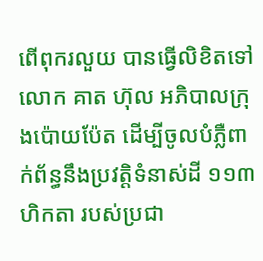ពើពុករលួយ បានធ្វើលិខិតទៅលោក គាត ហ៊ុល អភិបាលក្រុងប៉ោយប៉ែត ដើម្បីចូលបំភ្លឺពាក់ព័ន្ធនឹងប្រវត្តិទំនាស់ដី ១១៣ហិកតា របស់ប្រជា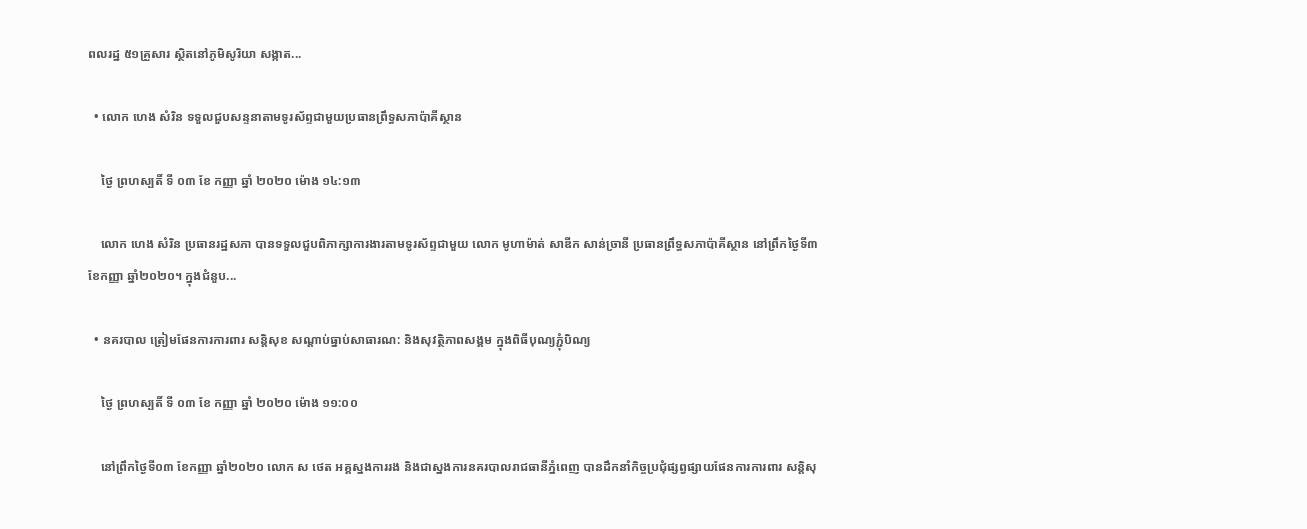ពលរដ្ឋ ៥១គ្រួសារ ស្ថិតនៅភូមិសូរិយា សង្កាត...

  • លោក ហេង សំរិន ទទួលជួបសន្ទនាតាមទូរស័ព្ទជាមួយប្រធានព្រឹទ្ធសភាប៉ាគីស្ថាន

    ថ្ងៃ ព្រហស្បតិ៍ ទី ០៣ ខែ កញ្ញា ឆ្នាំ ២០២០ ម៉ោង ១៤:១៣

    លោក ហេង សំរិន ប្រធានរដ្ឋសភា បានទទួលជួបពិភាក្សាការងារតាមទូរស័ព្ទជាមួយ លោក មូហាម៉ាត់ សាឌីក សាន់ច្រានី ប្រធានព្រឹទ្ធសភាប៉ាគីស្ថាន នៅព្រឹកថ្ងៃទី៣ ខែកញ្ញា ឆ្នាំ២០២០។ ក្នុងជំនួប...

  • នគរបាល ត្រៀមផែនការការពារ សន្តិសុខ សណ្តាប់ធ្នាប់សាធារណ: និងសុវត្ថិភាពសង្គម ក្នុងពិធីបុណ្យភ្ជុំបិណ្យ

    ថ្ងៃ ព្រហស្បតិ៍ ទី ០៣ ខែ កញ្ញា ឆ្នាំ ២០២០ ម៉ោង ១១:០០

    នៅព្រឹកថ្ងៃទី០៣ ខែកញ្ញា ឆ្នាំ២០២០ លោក ស ថេត អគ្គស្នងការរង និងជាស្នងការនគរបាលរាជធានីភ្នំពេញ បានដឹកនាំកិច្ចប្រជុំផ្សព្វផ្សាយផែនការការពារ សន្តិសុ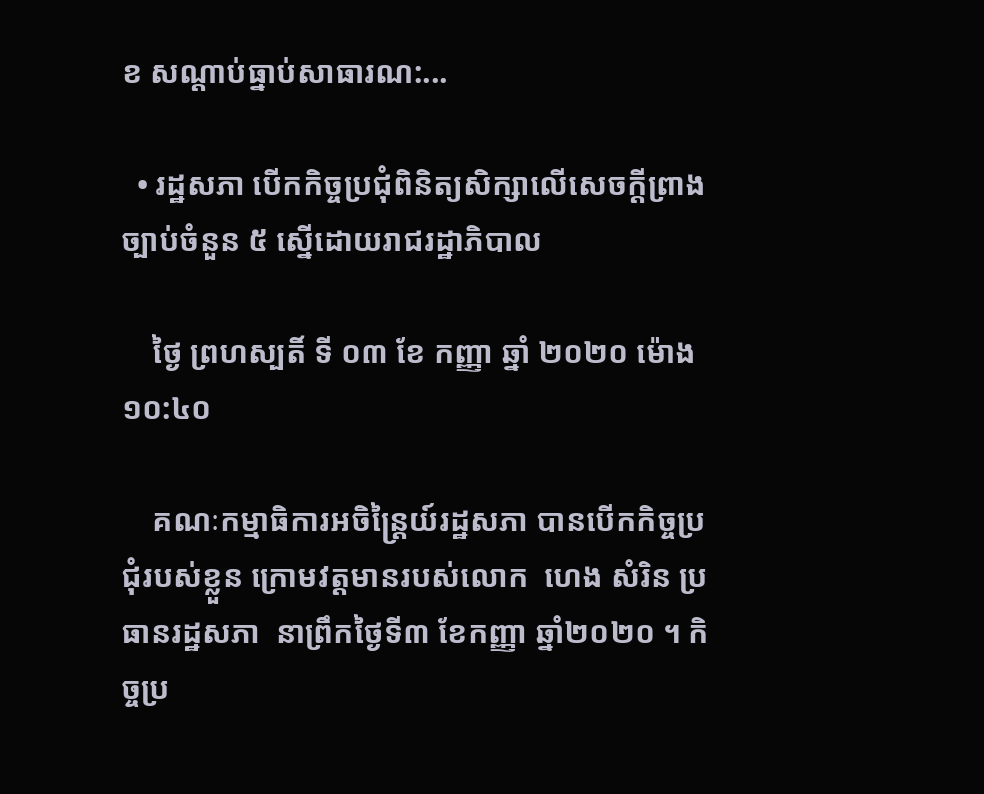ខ សណ្តាប់ធ្នាប់សាធារណ:...

  • រដ្ឋសភា បើកកិច្ចប្រជុំពិនិត្យសិក្សាលើសេចក្ដីព្រាងច្បាប់ចំនួន ៥ ស្នើដោយរាជរដ្ឋាភិបាល

    ថ្ងៃ ព្រហស្បតិ៍ ទី ០៣ ខែ កញ្ញា ឆ្នាំ ២០២០ ម៉ោង ១០:៤០

    គណៈកម្មាធិការអចិន្រ្តៃយ៍រដ្ឋសភា បានបើកកិច្ចប្រជុំរបស់ខ្លួន ក្រោមវត្តមានរបស់លោក  ហេង សំរិន ប្រធានរដ្ឋសភា  នាព្រឹកថ្ងៃទី៣ ខែកញ្ញា ឆ្នាំ២០២០ ។ កិច្ចប្រ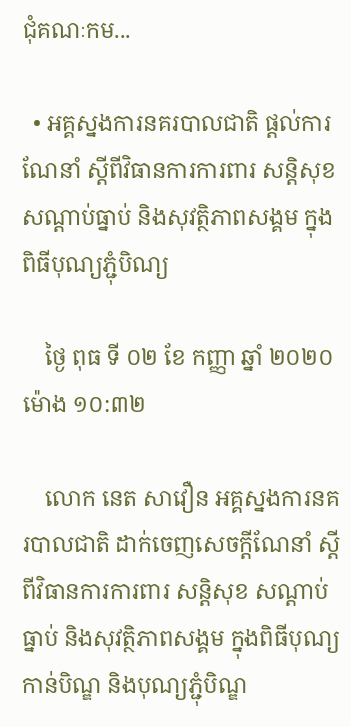ជុំគណៈកម...

  • អគ្គស្នងការនគរបាលជាតិ ផ្ដល់ការណែនាំ ស្ដីពីវិធានការការពារ សន្ដិសុខ សណ្ដាប់ធ្នាប់ និងសុវត្ថិភាពសង្គម ក្នុងពិធីបុណ្យភ្ជុំបិណ្យ

    ថ្ងៃ ពុធ ទី ០២ ខែ កញ្ញា ឆ្នាំ ២០២០ ម៉ោង ១០:៣២

    លោក នេត សាវឿន អគ្គស្នងការនគរបាលជាតិ ដាក់ចេញសេចក្ដីណែនាំ ស្ដីពីវិធានការការពារ សន្ដិសុខ សណ្ដាប់ធ្នាប់ និងសុវត្ថិភាពសង្គម ក្នុងពិធីបុណ្យកាន់បិណ្ឌ និងបុណ្យភ្ជុំបិណ្ឌ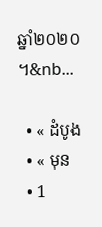ឆ្នាំ២០២០ ។&nb...

  • « ដំបូង
  • « មុន
  • 1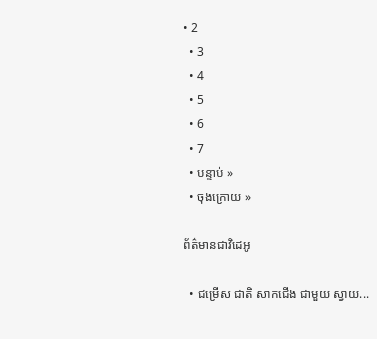• 2
  • 3
  • 4
  • 5
  • 6
  • 7
  • បន្ទាប់ »
  • ចុងក្រោយ »

ព័ត៌មានជាវិដេអូ

  • ជម្រើស ជាតិ សាកជើង ជាមួយ ស្វាយ...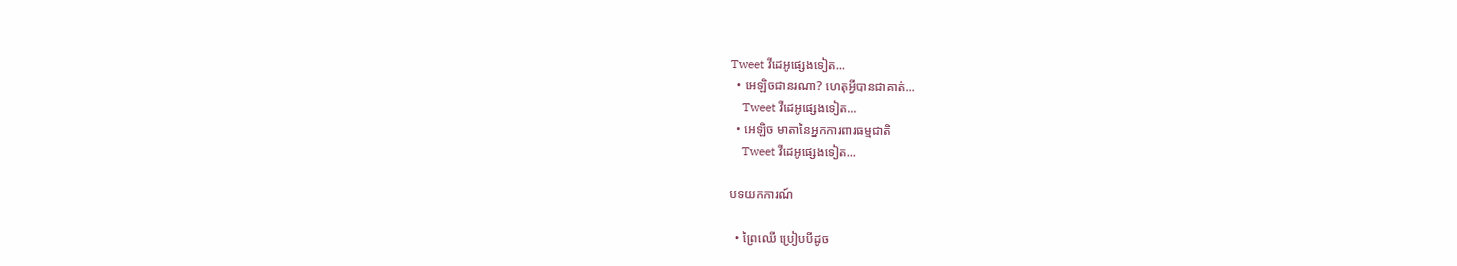Tweet វីដេអូផ្សេងទៀត...
  • អេឡិចជានរណា? ហេតុអ្វីបានជាគាត់...
    Tweet វីដេអូផ្សេងទៀត...
  • អេឡិច មាតានៃអ្នកការពារធម្មជាតិ
    Tweet វីដេអូផ្សេងទៀត...

បទយកការណ៍

  • ព្រៃឈើ ប្រៀបបីដូច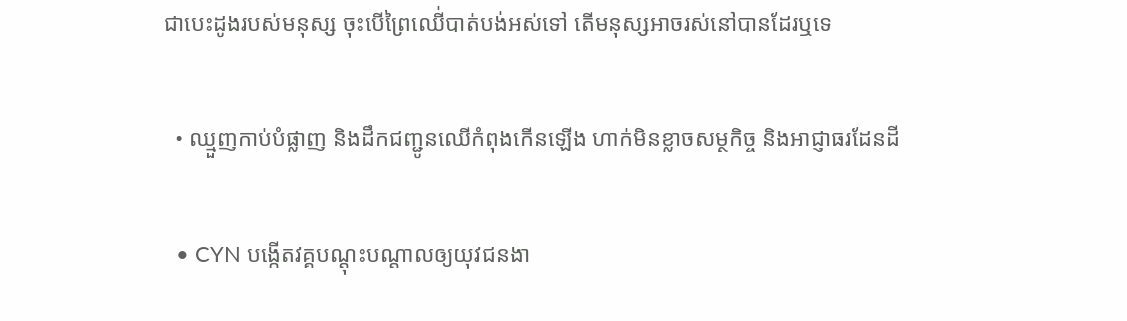ជាបេះដូងរបស់មនុស្ស ចុះបើព្រៃឈើ់បាត់បង់អស់ទៅ តើមនុស្សអាចរស់នៅបានដែរឬទេ

  • ឈ្មួញកាប់បំផ្លាញ និងដឹកជញ្ជូនឈើកំពុងកើនឡើង ហាក់មិនខ្លាចសម្ថកិច្ច និងអាជ្ញាធរដែនដី

  • CYN បង្កើតវគ្គបណ្តុះបណ្តាលឲ្យយុវជនងា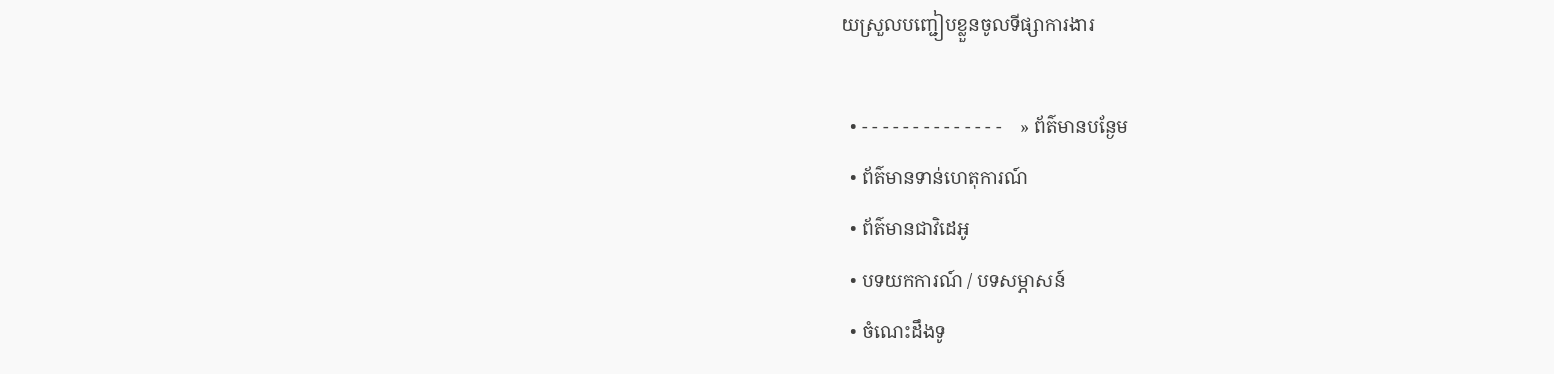យស្រួលបញ្ជៀបខ្លួនចូលទីផ្សាការងារ

  • - - - - - - - - - - - - - -    » ព័ត៌មានបន្ងែម
  • ព័ត៌មានទាន់ហេតុការណ៍
  • ព័ត៌មានជាវិដេអូ
  • បទយកការណ៍ / បទសម្ភាសន៍
  • ចំណេះដឹងទូ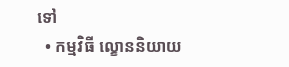ទៅ
  • កម្មវិធី ល្ខោននិយាយ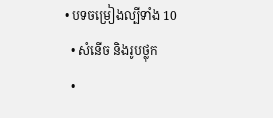• បទចម្រៀងល្បីទាំង 10
  • សំនើច និងរូបថ្លុក
  •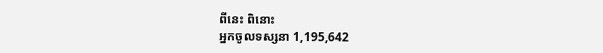ពីនេះ ពិនោះ
អ្នកចូលទស្សនា 1,195,642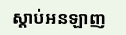ស្តាប់អនឡាញ